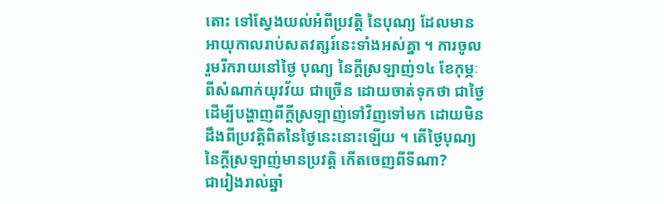តោះ ទៅស្វែងយល់អំពីប្រវត្ដិ នៃបុណ្យ ដែលមានអាយុកាលរាប់សតវត្សរ៍នេះទាំងអស់គ្នា ។ ការចូលរួមរីករាយនៅថ្ងៃ បុណ្យ នៃក្តីស្រឡាញ់១៤ ខែកុម្ភៈ ពីសំណាក់យុវវ័យ ជាច្រើន ដោយចាត់ទុកថា ជាថ្ងៃដើម្បីបង្ហាញពីក្តីស្រឡាញ់ទៅវិញទៅមក ដោយមិនដឹងពីប្រវត្តិពិតនៃថ្ងៃនេះនោះឡើយ ។ តើថ្ងៃបុណ្យនៃក្តីស្រឡាញ់មានប្រវត្តិ កើតចេញពីទីណា?
ជារៀងរាល់ឆ្នាំ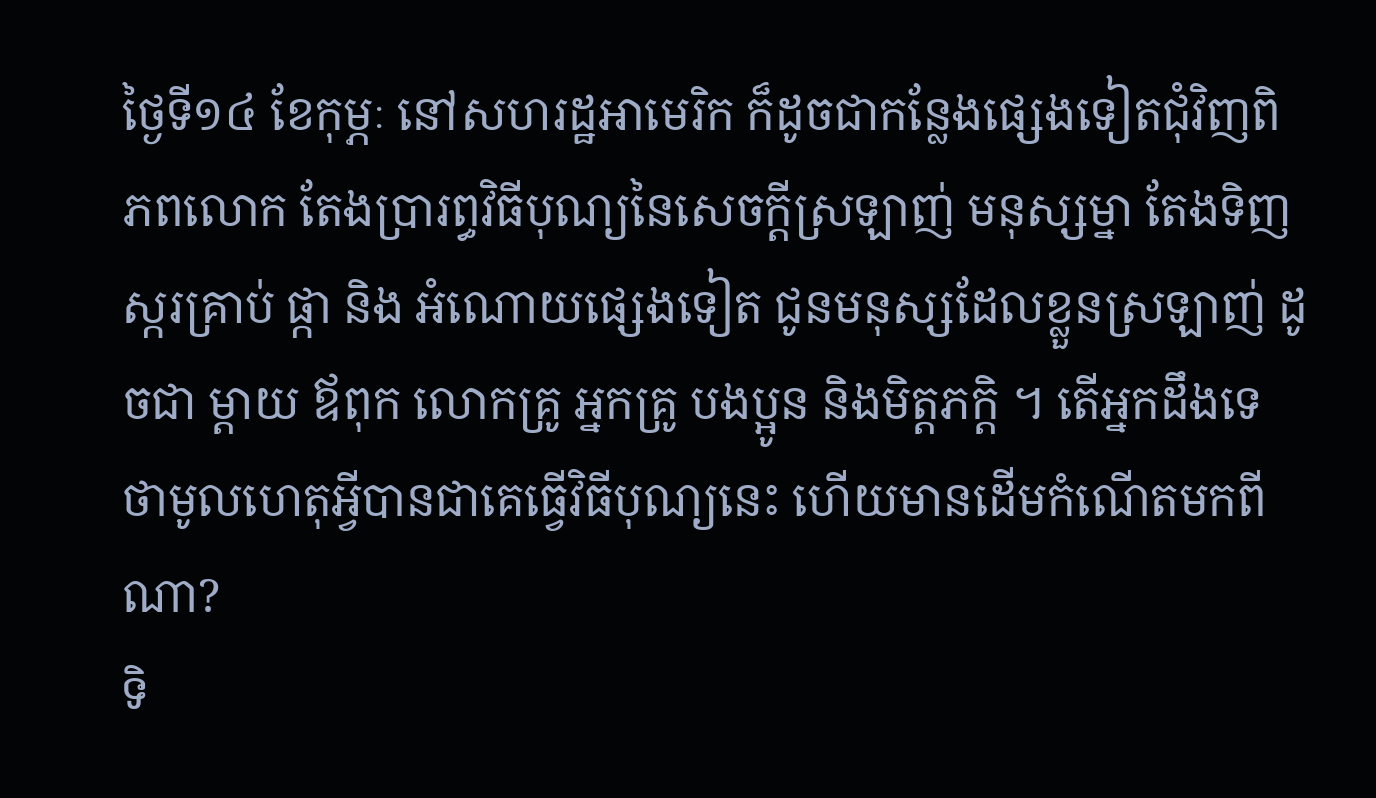ថ្ងៃទី១៤ ខែកុម្ភៈ នៅសហរដ្ឋអាមេរិក ក៏ដូចជាកន្លែងផ្សេងទៀតជុំវិញពិភពលោក តែងប្រារព្ធវិធីបុណ្យនៃសេចក្តីស្រឡាញ់ មនុស្សម្នា តែងទិញ ស្ករគ្រាប់ ផ្កា និង អំណោយផ្សេងទៀត ជូនមនុស្សដែលខ្លួនស្រឡាញ់ ដូចជា ម្តាយ ឪពុក លោកគ្រូ អ្នកគ្រូ បងប្អូន និងមិត្តភក្តិ ។ តើអ្នកដឹងទេ ថាមូលហេតុអ្វីបានជាគេធ្វើវិធីបុណ្យនេះ ហើយមានដើមកំណើតមកពីណា?
ទិ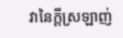វានៃក្តីស្រឡាញ់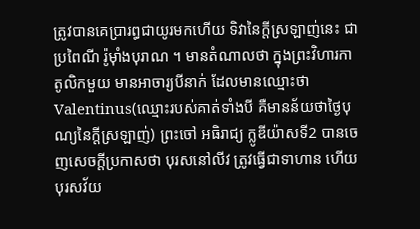ត្រូវបានគេប្រារព្ធជាយូរមកហើយ ទិវានៃក្តីស្រឡាញ់នេះ ជាប្រពៃណី រ៉ូម៉ាំងបុរាណ ។ មានតំណាលថា ក្នុងព្រះវិហារកាតូលិកមួយ មានអាចារ្យបីនាក់ ដែលមានឈ្មោះថា Valentinus(ឈ្មោះរបស់គាត់ទាំងបី គឺមានន័យថាថ្ងៃបុណ្យនៃក្តីស្រឡាញ់) ព្រះចៅ អធិរាជ្យ ក្លូឌីយ៉ាសទី2 បានចេញសេចក្តីប្រកាសថា បុរសនៅលីវ ត្រូវធ្វើជាទាហាន ហើយបុរសវ័យ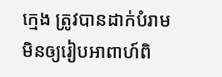ក្មេង ត្រូវបានដាក់បំរាម មិនឲ្យរៀបអាពាហ៍ពិ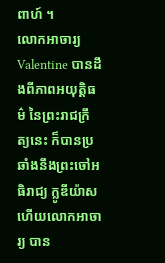ពាហ៍ ។
លោកអាចារ្យ Valentine បានដឹងពីភាពអយុត្តិធម៌ នៃព្រះរាជក្រឹត្យនេះ ក៏បានប្រឆាំងនឹងព្រះចៅអធិរាជ្យ ក្លូឌីយ៉ាស ហើយលោកអាចារ្យ បាន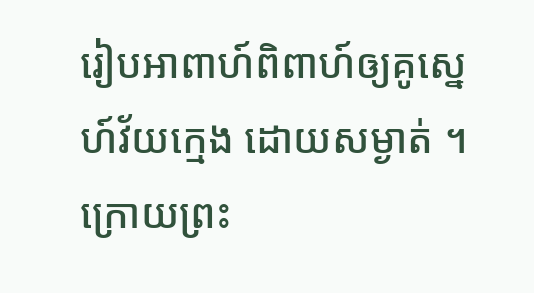រៀបអាពាហ៍ពិពាហ៍ឲ្យគូស្នេហ៍វ័យក្មេង ដោយសម្ងាត់ ។ ក្រោយព្រះ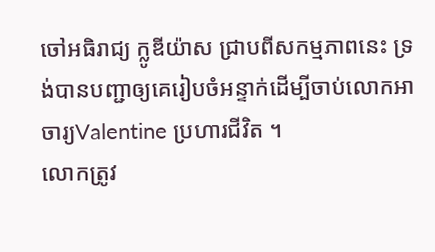ចៅអធិរាជ្យ ក្លូឌីយ៉ាស ជ្រាបពីសកម្មភាពនេះ ទ្រង់បានបញ្ជាឲ្យគេរៀបចំអន្ទាក់ដើម្បីចាប់លោកអាចារ្យValentine ប្រហារជីវិត ។
លោកត្រូវ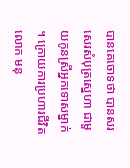បានគេចោទថា បានសរសេរសំបុត្រស្នេហា ជាមួយកូនស្រីអ្នកទោសម្នាក់ ។ ក្រោយការប្រហារជីវិតលោក មនុ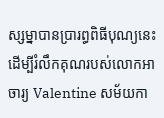ស្សម្នាបានប្រារព្ធពិធីបុណ្យនេះ ដើម្បីរំលឹកគុណរបស់លោកអាចារ្យ Valentine សម័យកា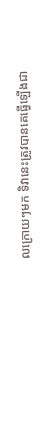លក្រោយៗមក ទិវានេះត្រូវបានគេធ្វើឡើងជា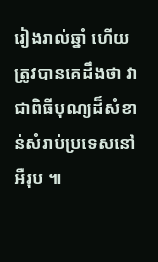រៀងរាល់ឆ្នាំ ហើយត្រូវបានគេដឹងថា វាជាពិធីបុណ្យដ៏សំខាន់សំរាប់ប្រទេសនៅអឺរុប ៕